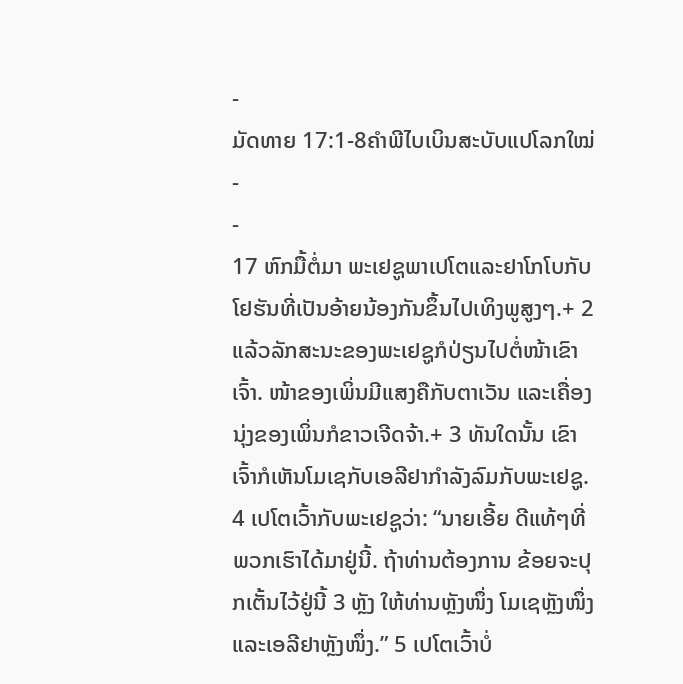-
ມັດທາຍ 17:1-8ຄຳພີໄບເບິນສະບັບແປໂລກໃໝ່
-
-
17 ຫົກມື້ຕໍ່ມາ ພະເຢຊູພາເປໂຕແລະຢາໂກໂບກັບໂຢຮັນທີ່ເປັນອ້າຍນ້ອງກັນຂຶ້ນໄປເທິງພູສູງໆ.+ 2 ແລ້ວລັກສະນະຂອງພະເຢຊູກໍປ່ຽນໄປຕໍ່ໜ້າເຂົາເຈົ້າ. ໜ້າຂອງເພິ່ນມີແສງຄືກັບຕາເວັນ ແລະເຄື່ອງນຸ່ງຂອງເພິ່ນກໍຂາວເຈີດຈ້າ.+ 3 ທັນໃດນັ້ນ ເຂົາເຈົ້າກໍເຫັນໂມເຊກັບເອລີຢາກຳລັງລົມກັບພະເຢຊູ. 4 ເປໂຕເວົ້າກັບພະເຢຊູວ່າ: “ນາຍເອີ້ຍ ດີແທ້ໆທີ່ພວກເຮົາໄດ້ມາຢູ່ນີ້. ຖ້າທ່ານຕ້ອງການ ຂ້ອຍຈະປຸກເຕັ້ນໄວ້ຢູ່ນີ້ 3 ຫຼັງ ໃຫ້ທ່ານຫຼັງໜຶ່ງ ໂມເຊຫຼັງໜຶ່ງ ແລະເອລີຢາຫຼັງໜຶ່ງ.” 5 ເປໂຕເວົ້າບໍ່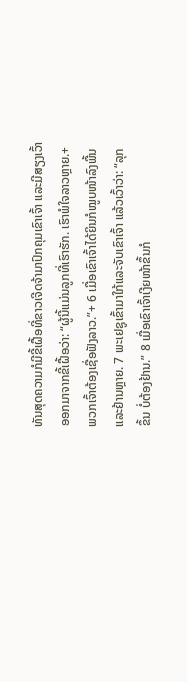ທັນສຸດຄວາມກໍມີຂີ້ເຝື້ອທີ່ຂາວເຈີດຈ້າມາປົກຄຸມເຂົາເຈົ້າ ແລະມີສຽງເວົ້າອອກມາຈາກຂີ້ເຝື້ອວ່າ: “ຜູ້ນີ້ແມ່ນລູກທີ່ເຮົາຮັກ. ເຮົາພໍໃຈລາວຫຼາຍ.+ ພວກເຈົ້າຕ້ອງເຊື່ອຟັງລາວ.”+ 6 ເມື່ອເຂົາເຈົ້າໄດ້ຍິນກໍໝູບໜ້າລົງພື້ນແລະຢ້ານຫຼາຍ. 7 ພະເຢຊູເຂົ້າມາໃກ້ແລະຈັບເຂົາເຈົ້າ ແລ້ວເວົ້າວ່າ: “ລຸກຂຶ້ນ ບໍ່ຕ້ອງຢ້ານ.” 8 ເມື່ອເຂົາເຈົ້າເງີຍໜ້າຂຶ້ນກໍ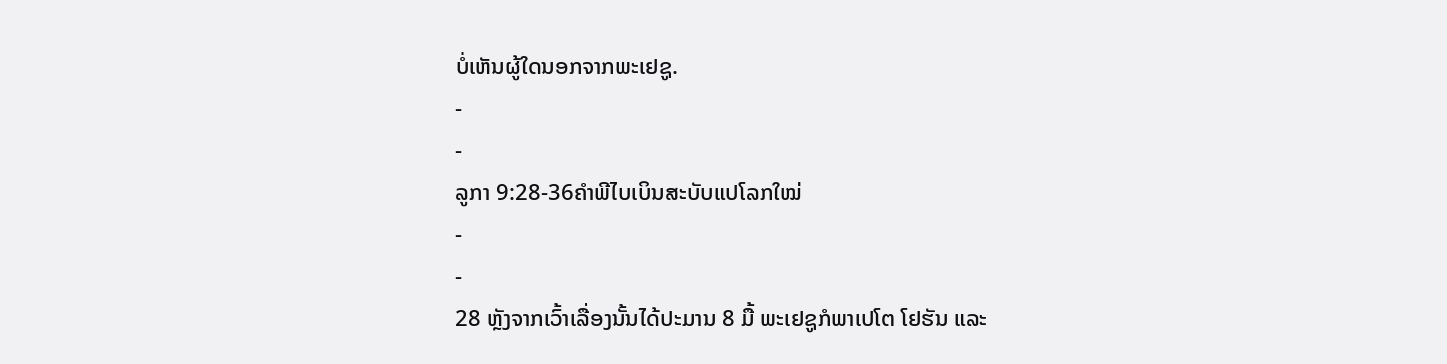ບໍ່ເຫັນຜູ້ໃດນອກຈາກພະເຢຊູ.
-
-
ລູກາ 9:28-36ຄຳພີໄບເບິນສະບັບແປໂລກໃໝ່
-
-
28 ຫຼັງຈາກເວົ້າເລື່ອງນັ້ນໄດ້ປະມານ 8 ມື້ ພະເຢຊູກໍພາເປໂຕ ໂຢຮັນ ແລະ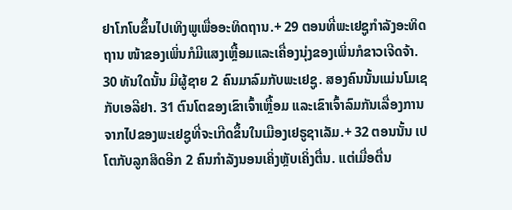ຢາໂກໂບຂຶ້ນໄປເທິງພູເພື່ອອະທິດຖານ.+ 29 ຕອນທີ່ພະເຢຊູກຳລັງອະທິດຖານ ໜ້າຂອງເພິ່ນກໍມີແສງເຫຼື້ອມແລະເຄື່ອງນຸ່ງຂອງເພິ່ນກໍຂາວເຈີດຈ້າ. 30 ທັນໃດນັ້ນ ມີຜູ້ຊາຍ 2 ຄົນມາລົມກັບພະເຢຊູ. ສອງຄົນນັ້ນແມ່ນໂມເຊກັບເອລີຢາ. 31 ຕົນໂຕຂອງເຂົາເຈົ້າເຫຼື້ອມ ແລະເຂົາເຈົ້າລົມກັນເລື່ອງການຈາກໄປຂອງພະເຢຊູທີ່ຈະເກີດຂຶ້ນໃນເມືອງເຢຣູຊາເລັມ.+ 32 ຕອນນັ້ນ ເປໂຕກັບລູກສິດອີກ 2 ຄົນກຳລັງນອນເຄິ່ງຫຼັບເຄິ່ງຕື່ນ. ແຕ່ເມື່ອຕື່ນ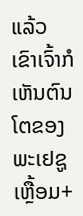ແລ້ວ ເຂົາເຈົ້າກໍເຫັນຕົນໂຕຂອງພະເຢຊູເຫຼື້ອມ+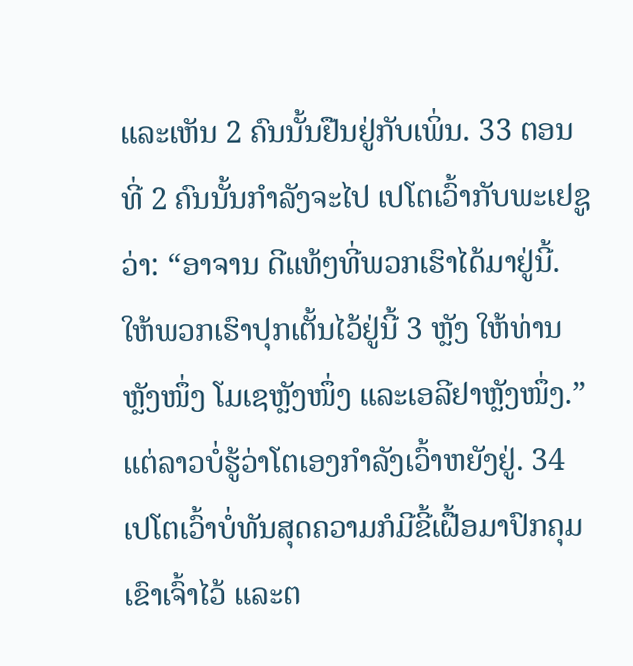ແລະເຫັນ 2 ຄົນນັ້ນຢືນຢູ່ກັບເພິ່ນ. 33 ຕອນທີ່ 2 ຄົນນັ້ນກຳລັງຈະໄປ ເປໂຕເວົ້າກັບພະເຢຊູວ່າ: “ອາຈານ ດີແທ້ໆທີ່ພວກເຮົາໄດ້ມາຢູ່ນີ້. ໃຫ້ພວກເຮົາປຸກເຕັ້ນໄວ້ຢູ່ນີ້ 3 ຫຼັງ ໃຫ້ທ່ານຫຼັງໜຶ່ງ ໂມເຊຫຼັງໜຶ່ງ ແລະເອລີຢາຫຼັງໜຶ່ງ.” ແຕ່ລາວບໍ່ຮູ້ວ່າໂຕເອງກຳລັງເວົ້າຫຍັງຢູ່. 34 ເປໂຕເວົ້າບໍ່ທັນສຸດຄວາມກໍມີຂີ້ເຝື້ອມາປົກຄຸມເຂົາເຈົ້າໄວ້ ແລະຕ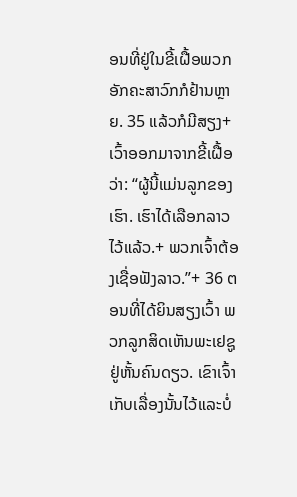ອນທີ່ຢູ່ໃນຂີ້ເຝື້ອພວກອັກຄະສາວົກກໍຢ້ານຫຼາຍ. 35 ແລ້ວກໍມີສຽງ+ເວົ້າອອກມາຈາກຂີ້ເຝື້ອວ່າ: “ຜູ້ນີ້ແມ່ນລູກຂອງເຮົາ. ເຮົາໄດ້ເລືອກລາວໄວ້ແລ້ວ.+ ພວກເຈົ້າຕ້ອງເຊື່ອຟັງລາວ.”+ 36 ຕອນທີ່ໄດ້ຍິນສຽງເວົ້າ ພວກລູກສິດເຫັນພະເຢຊູຢູ່ຫັ້ນຄົນດຽວ. ເຂົາເຈົ້າເກັບເລື່ອງນັ້ນໄວ້ແລະບໍ່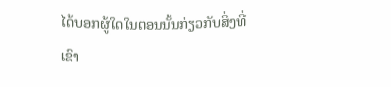ໄດ້ບອກຜູ້ໃດໃນຕອນນັ້ນກ່ຽວກັບສິ່ງທີ່ເຂົາ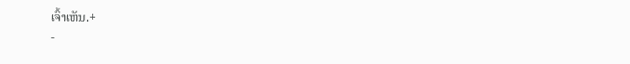ເຈົ້າເຫັນ.+
-